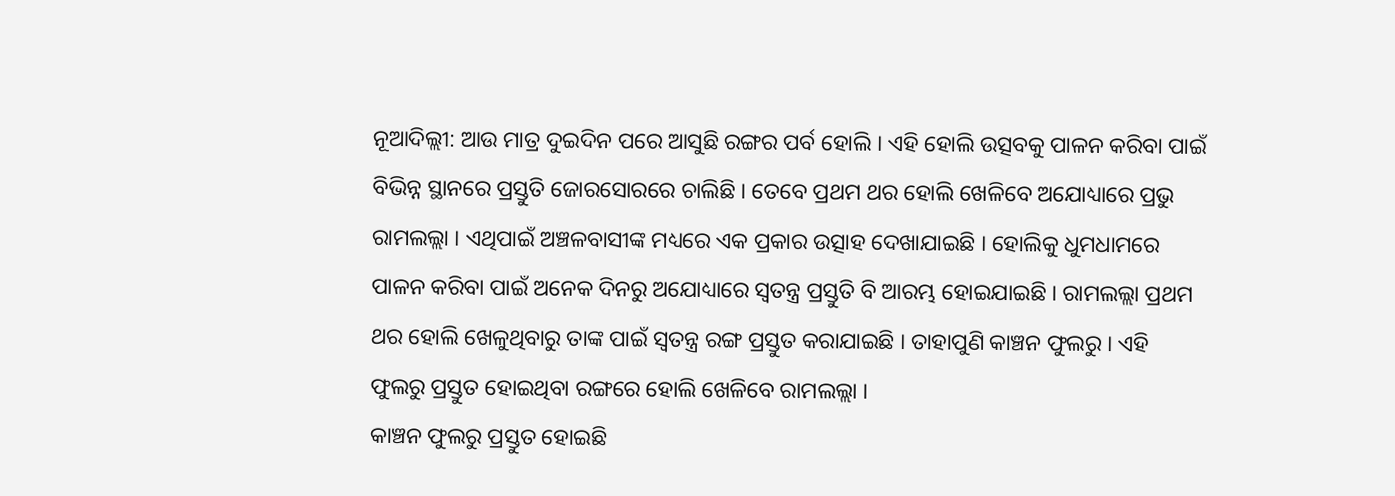ନୂଆଦିଲ୍ଲୀ: ଆଉ ମାତ୍ର ଦୁଇଦିନ ପରେ ଆସୁଛି ରଙ୍ଗର ପର୍ବ ହୋଲି । ଏହି ହୋଲି ଉତ୍ସବକୁ ପାଳନ କରିବା ପାଇଁ ବିଭିନ୍ନ ସ୍ଥାନରେ ପ୍ରସ୍ତୁତି ଜୋରସୋରରେ ଚାଲିଛି । ତେବେ ପ୍ରଥମ ଥର ହୋଲି ଖେଳିବେ ଅଯୋଧ୍ୟାରେ ପ୍ରଭୁ ରାମଲଲ୍ଲା । ଏଥିପାଇଁ ଅଞ୍ଚଳବାସୀଙ୍କ ମଧ୍ୟରେ ଏକ ପ୍ରକାର ଉତ୍ସାହ ଦେଖାଯାଇଛି । ହୋଲିକୁ ଧୁମଧାମରେ ପାଳନ କରିବା ପାଇଁ ଅନେକ ଦିନରୁ ଅଯୋଧ୍ୟାରେ ସ୍ୱତନ୍ତ୍ର ପ୍ରସ୍ତୁତି ବି ଆରମ୍ଭ ହୋଇଯାଇଛି । ରାମଲଲ୍ଲା ପ୍ରଥମ ଥର ହୋଲି ଖେଳୁଥିବାରୁ ତାଙ୍କ ପାଇଁ ସ୍ୱତନ୍ତ୍ର ରଙ୍ଗ ପ୍ରସ୍ତୁତ କରାଯାଇଛି । ତାହାପୁଣି କାଞ୍ଚନ ଫୁଲରୁ । ଏହି ଫୁଲରୁ ପ୍ରସ୍ତୁତ ହୋଇଥିବା ରଙ୍ଗରେ ହୋଲି ଖେଳିବେ ରାମଲଲ୍ଲା ।
କାଞ୍ଚନ ଫୁଲରୁ ପ୍ରସ୍ତୁତ ହୋଇଛି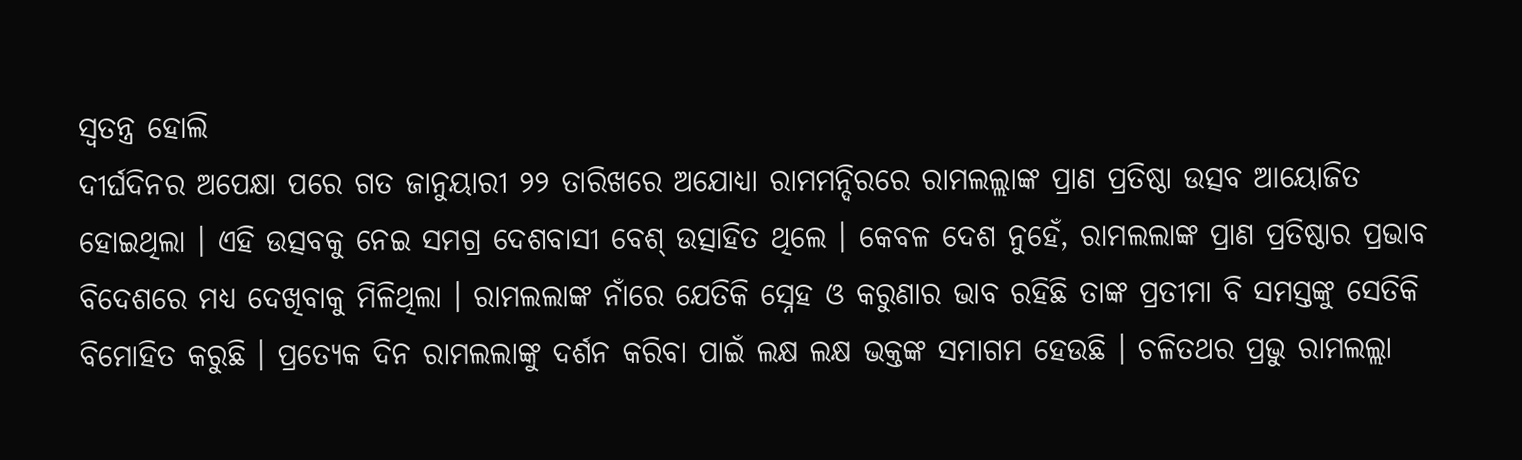ସ୍ୱତନ୍ତ୍ର ହୋଲି
ଦୀର୍ଘଦିନର ଅପେକ୍ଷା ପରେ ଗତ ଜାନୁୟାରୀ ୨୨ ତାରିଖରେ ଅଯୋଧ୍ୟା ରାମମନ୍ଦିରରେ ରାମଲଲ୍ଲାଙ୍କ ପ୍ରାଣ ପ୍ରତିଷ୍ଠା ଉତ୍ସବ ଆୟୋଜିତ ହୋଇଥିଲା । ଏହି ଉତ୍ସବକୁ ନେଇ ସମଗ୍ର ଦେଶବାସୀ ବେଶ୍ ଉତ୍ସାହିତ ଥିଲେ । କେବଳ ଦେଶ ନୁହେଁ, ରାମଲଲାଙ୍କ ପ୍ରାଣ ପ୍ରତିଷ୍ଠାର ପ୍ରଭାବ ବିଦେଶରେ ମଧ୍ୟ ଦେଖିବାକୁ ମିଳିଥିଲା । ରାମଲଲାଙ୍କ ନାଁରେ ଯେତିକି ସ୍ନେହ ଓ କରୁଣାର ଭାବ ରହିଛି ତାଙ୍କ ପ୍ରତୀମା ବି ସମସ୍ତଙ୍କୁ ସେତିକି ବିମୋହିତ କରୁଛି । ପ୍ରତ୍ୟେକ ଦିନ ରାମଲଲାଙ୍କୁ ଦର୍ଶନ କରିବା ପାଇଁ ଲକ୍ଷ ଲକ୍ଷ ଭକ୍ତଙ୍କ ସମାଗମ ହେଉଛି । ଚଳିତଥର ପ୍ରଭୁ ରାମଲଲ୍ଲା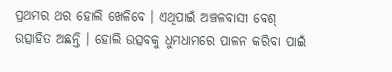ପ୍ରଥମର ଥର ହୋଲି ଖେଳିବେ । ଏଥିପାଇଁ ଅଞ୍ଚଳବାସୀ ବେଶ୍ ଉତ୍ସାହିତ ଅଛନ୍ତି । ହୋଲି ଉତ୍ସବକୁ ଧୁମଧାମରେ ପାଳନ କରିବା ପାଇଁ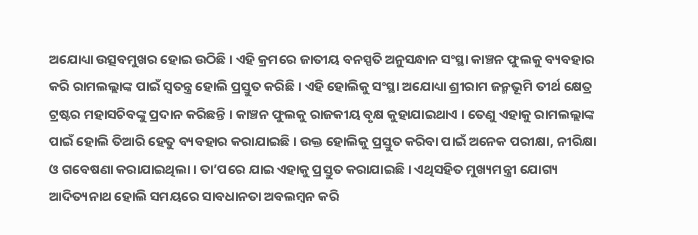ଅଯୋଧ୍ୟା ଉତ୍ସବମୁଖର ହୋଇ ଉଠିଛି । ଏହି କ୍ରମରେ ଜାତୀୟ ବନସ୍ପତି ଅନୁସନ୍ଧାନ ସଂସ୍ଥା କାଞ୍ଚନ ଫୁଲକୁ ବ୍ୟବହାର କରି ରାମଲଲ୍ଲାଙ୍କ ପାଇଁ ସ୍ୱତନ୍ତ୍ର ହୋଲି ପ୍ରସ୍ତୁତ କରିଛି । ଏହି ହୋଲିକୁ ସଂସ୍ଥା ଅଯୋଧ୍ୟା ଶ୍ରୀରାମ ଜନ୍ମଭୂମି ତୀର୍ଥ କ୍ଷେତ୍ର ଟ୍ରଷ୍ଟର ମହାସଚିବଙ୍କୁ ପ୍ରଦାନ କରିଛନ୍ତି । କାଞ୍ଚନ ଫୁଲକୁ ରାଜକୀୟ ବୃକ୍ଷ କୁହାଯାଇଥାଏ । ତେଣୁ ଏହାକୁ ରାମଲଲ୍ଲାଙ୍କ ପାଇଁ ହୋଲି ତିଆରି ହେତୁ ବ୍ୟବହାର କରାଯାଇଛି । ଉକ୍ତ ହୋଲିକୁ ପ୍ରସ୍ତୁତ କରିବା ପାଇଁ ଅନେକ ପରୀକ୍ଷା, ନୀରିକ୍ଷା ଓ ଗବେଷଣା କରାଯାଇଥିଲା । ତା’ପରେ ଯାଇ ଏହାକୁ ପ୍ରସ୍ତୁତ କରାଯାଇଛି । ଏଥିସହିତ ମୁଖ୍ୟମନ୍ତ୍ରୀ ଯୋଗ୍ୟ ଆଦିତ୍ୟନାଥ ହୋଲି ସମୟରେ ସାବଧାନତା ଅବଲମ୍ବନ କରି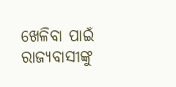ଖେଳିବା ପାଇଁ ରାଜ୍ୟବାସୀଙ୍କୁ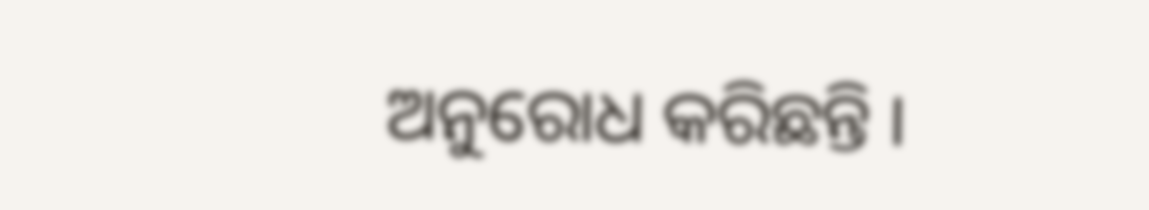ଅନୁରୋଧ କରିଛନ୍ତି ।